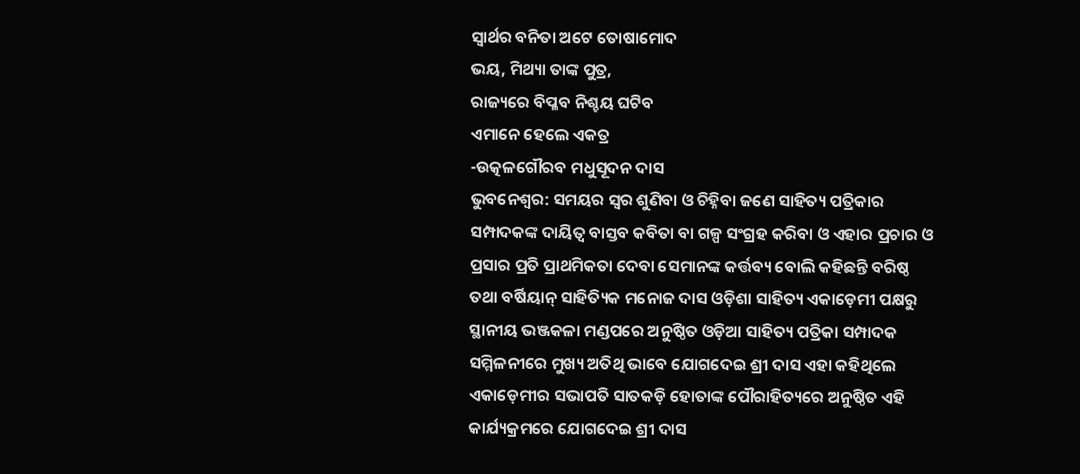ସ୍ବାର୍ଥର ବନିତା ଅଟେ ତୋଷାମୋଦ
ଭୟ, ମିଥ୍ୟା ତାଙ୍କ ପୁତ୍ର,
ରାଜ୍ୟରେ ବିପ୍ଳବ ନିଶ୍ଚୟ ଘଟିବ
ଏମାନେ ହେଲେ ଏକତ୍ର
-ଉତ୍କଳଗୌରବ ମଧୁସୂଦନ ଦାସ
ଭୁବନେଶ୍ବର: ସମୟର ସ୍ବର ଶୁଣିବା ଓ ଚିହ୍ନିବା ଜଣେ ସାହିତ୍ୟ ପତ୍ରିକାର ସମ୍ପାଦକଙ୍କ ଦାୟିତ୍ବ ବାସ୍ତବ କବିତା ବା ଗଳ୍ପ ସଂଗ୍ରହ କରିବା ଓ ଏହାର ପ୍ରଚାର ଓ ପ୍ରସାର ପ୍ରତି ପ୍ରାଥମିକତା ଦେବା ସେମାନଙ୍କ କର୍ତ୍ତବ୍ୟ ବୋଲି କହିଛନ୍ତି ବରିଷ୍ଠ ତଥା ବର୍ଷିୟାନ୍ ସାହିତ୍ୟିକ ମନୋଜ ଦାସ ଓଡ଼ିଶା ସାହିତ୍ୟ ଏକାଡ଼େମୀ ପକ୍ଷରୁ ସ୍ଥାନୀୟ ଭଞ୍ଜକଳା ମଣ୍ଡପରେ ଅନୁଷ୍ଠିତ ଓଡ଼ିଆ ସାହିତ୍ୟ ପତ୍ରିକା ସମ୍ପାଦକ ସମ୍ମିଳନୀରେ ମୁଖ୍ୟ ଅତିଥି ଭାବେ ଯୋଗଦେଇ ଶ୍ରୀ ଦାସ ଏହା କହିଥିଲେ ଏକାଡ଼େମୀର ସଭାପତି ସାତକଡ଼ି ହୋତାଙ୍କ ପୌରାହିତ୍ୟରେ ଅନୁଷ୍ଠିତ ଏହି କାର୍ଯ୍ୟକ୍ରମରେ ଯୋଗଦେଇ ଶ୍ରୀ ଦାସ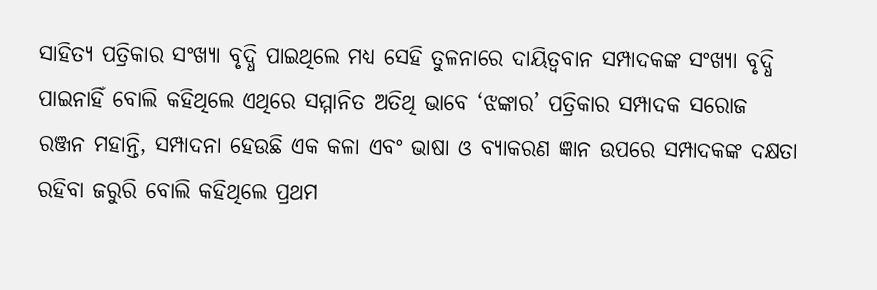ସାହିତ୍ୟ ପତ୍ରିକାର ସଂଖ୍ୟା ବୃଦ୍ଧି ପାଇଥିଲେ ମଧ୍ୟ ସେହି ତୁଳନାରେ ଦାୟିତ୍ବବାନ ସମ୍ପାଦକଙ୍କ ସଂଖ୍ୟା ବୃଦ୍ଧି ପାଇନାହିଁ ବୋଲି କହିଥିଲେ ଏଥିରେ ସମ୍ମାନିତ ଅତିଥି ଭାବେ ‘ଝଙ୍କାର’ ପତ୍ରିକାର ସମ୍ପାଦକ ସରୋଜ ରଞ୍ଜନ ମହାନ୍ତି, ସମ୍ପାଦନା ହେଉଛି ଏକ କଳା ଏବଂ ଭାଷା ଓ ବ୍ୟାକରଣ ଜ୍ଞାନ ଉପରେ ସମ୍ପାଦକଙ୍କ ଦକ୍ଷତା ରହିବା ଜରୁରି ବୋଲି କହିଥିଲେ ପ୍ରଥମ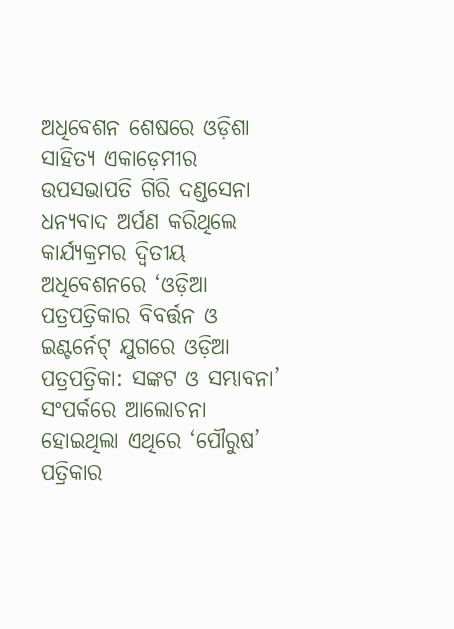ଅଧିବେଶନ ଶେଷରେ ଓଡ଼ିଶା ସାହିତ୍ୟ ଏକାଡ଼େମୀର ଉପସଭାପତି ଗିରି ଦଣ୍ଡସେନା ଧନ୍ୟବାଦ ଅର୍ପଣ କରିଥିଲେ
କାର୍ଯ୍ୟକ୍ରମର ଦ୍ବିତୀୟ ଅଧିବେଶନରେ ‘ଓଡ଼ିଆ ପତ୍ରପତ୍ରିକାର ବିବର୍ତ୍ତନ ଓ ଇଣ୍ଟର୍ନେଟ୍ ଯୁଗରେ ଓଡ଼ିଆ ପତ୍ରପତ୍ରିକା: ସଙ୍କଟ ଓ ସମ୍ଭାବନା’ ସଂପର୍କରେ ଆଲୋଚନା ହୋଇଥିଲା ଏଥିରେ ‘ପୌରୁଷ’ ପତ୍ରିକାର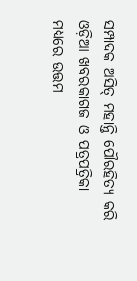ସମ୍ପାଦକ ଅସିତ୍ ମହାନ୍ତି ପୌରହିତ୍ୟ କରି ଓଡ଼ିଆ ଖବରକାଗଜ ଓ ପତ୍ରପତ୍ରିକା ମଧ୍ୟରେ ଉତ୍ତମ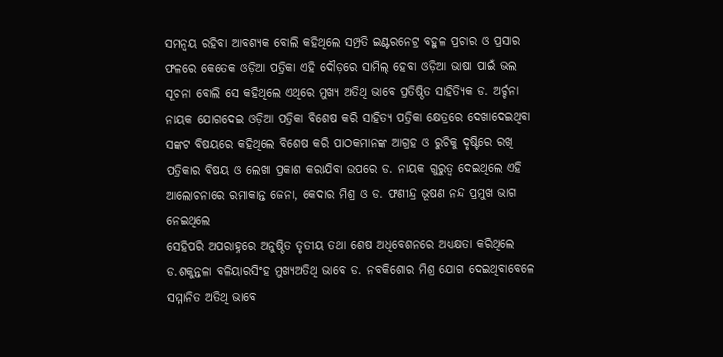ସମନ୍ବୟ ରହିବା ଆବଶ୍ୟକ ବୋଲି କହିଥିଲେ ସମ୍ପ୍ରତି ଇଣ୍ଟରନେଟ୍ର ବହୁଳ ପ୍ରଚାର ଓ ପ୍ରସାର ଫଳରେ କେତେକ ଓଡ଼ିଆ ପତ୍ରିକା ଏହି ଦୌଡ଼ରେ ସାମିଲ୍ ହେବା ଓଡ଼ିଆ ଭାଷା ପାଇଁ ଭଲ ସୂଚନା ବୋଲି ସେ କହିଥିଲେ ଏଥିରେ ମୁଖ୍ୟ ଅତିଥି ଭାବେ ପ୍ରତିଷ୍ଠିତ ସାହିତ୍ୟିକ ଡ. ଅର୍ଚ୍ଚନା ନାୟକ ଯୋଗଦେଇ ଓଡ଼ିଆ ପତ୍ରିକା ବିଶେଷ କରି ସାହିତ୍ୟ ପତ୍ରିକା କ୍ଷେତ୍ରରେ ଦେଖାଦେଇଥିବା ସଙ୍କଟ ବିଷୟରେ କହିଥିଲେ ବିଶେଷ କରି ପାଠକମାନଙ୍କ ଆଗ୍ରହ ଓ ରୁଚିକୁ ଦୃଷ୍ଟିରେ ରଖି ପତ୍ରିକାର ବିଷୟ ଓ ଲେଖା ପ୍ରକାଶ କରାଯିବା ଉପରେ ଡ. ନାୟକ ଗୁରୁତ୍ବ ଦେଇଥିଲେ ଏହି ଆଲୋଚନାରେ ରମାକାନ୍ତ ଜେନା, କେଦାର ମିଶ୍ର ଓ ଡ. ଫଣୀନ୍ଦ୍ର ଭୂଷଣ ନନ୍ଦ ପ୍ରମୁଖ ଭାଗ ନେଇଥିଲେ
ସେହିପରି ଅପରାହ୍ନରେ ଅନୁଷ୍ଠିତ ତୃତୀୟ ତଥା ଶେଷ ଅଧିବେଶନରେ ଅଧ୍ୟକ୍ଷତା କରିଥିଲେ ଡ.ଶକୁନ୍ତଳା ବଳିୟାରସିଂହ ମୁଖ୍ୟଅତିଥି ଭାବେ ଡ. ନବକିଶୋର ମିଶ୍ର ଯୋଗ ଦେଇଥିବାବେଳେ ସମ୍ମାନିତ ଅତିଥି ଭାବେ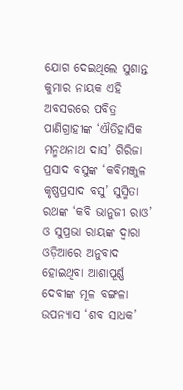ଯୋଗ ଦେଇଥିଲେ ସୁଶାନ୍ତ କୁମାର ନାୟକ ଏହି ଅବସରରେ ପବିତ୍ର ପାଣିଗ୍ରାହୀଙ୍କ ‘ଐତିହାସିକ ମନ୍ମଥନାଥ ଦାସ’ ଗିରିଜା ପ୍ରସାଦ ବସୁଙ୍କ ‘କବିମଞ୍ଜୁଳ କୃଷ୍ଣପ୍ରସାଦ ବସୁ’ ସୁସ୍ମିତା ରଥଙ୍କ ‘କବି ଭାନୁଜୀ ରାଓ’ ଓ ସୁପ୍ରଭା ରାୟଙ୍କ ଦ୍ବାରା ଓଡ଼ିଆରେ ଅନୁବାଦ ହୋଇଥିବା ଆଶାପୂର୍ଣ୍ଣ ଦେବୀଙ୍କ ମୂଳ ବଙ୍ଗଳା ଉପନ୍ୟାସ ‘ଶବ ସାଧକ’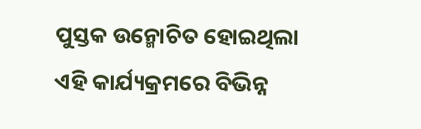ପୁସ୍ତକ ଉନ୍ମୋଚିତ ହୋଇଥିଲା ଏହି କାର୍ଯ୍ୟକ୍ରମରେ ବିଭିନ୍ନ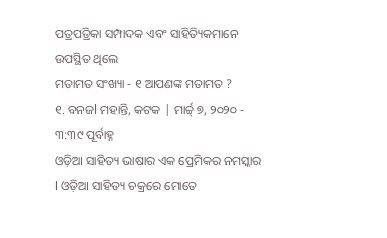ପତ୍ରପତ୍ରିକା ସମ୍ପାଦକ ଏବଂ ସାହିତ୍ୟିକମାନେ ଉପସ୍ଥିତ ଥିଲେ
ମତାମତ ସଂଖ୍ୟା - ୧ ଆପଣଙ୍କ ମତାମତ ?
୧. ବନଜl ମହାନ୍ତି, କଟକ | ମାର୍ଚ୍ଚ୍ ୭, ୨୦୨୦ - ୩:୩୯ ପୂର୍ବାହ୍ନ
ଓଡ଼ିଆ ସାହିତ୍ୟ ଭାଷାର ଏକ ପ୍ରେମିକର ନମସ୍କାର l ଓଡ଼ିଆ ସାହିତ୍ୟ ଚକ୍ରରେ ମୋତେ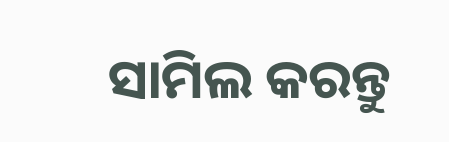ସାମିଲ କରନ୍ତୁ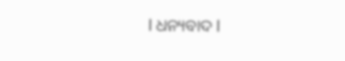l ଧନ୍ୟବାଦ l